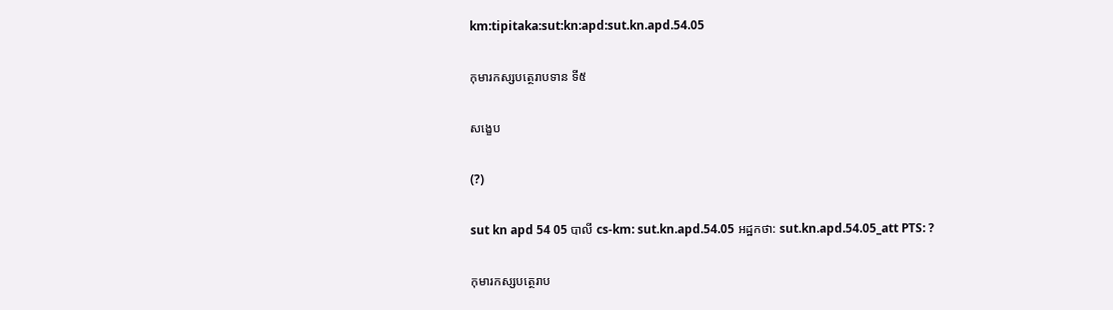km:tipitaka:sut:kn:apd:sut.kn.apd.54.05

កុមារកស្សបត្ថេរាបទាន ទី៥

សង្ខេប

(?)

sut kn apd 54 05 បាលី cs-km: sut.kn.apd.54.05 អដ្ឋកថា: sut.kn.apd.54.05_att PTS: ?

កុមារកស្សបត្ថេរាប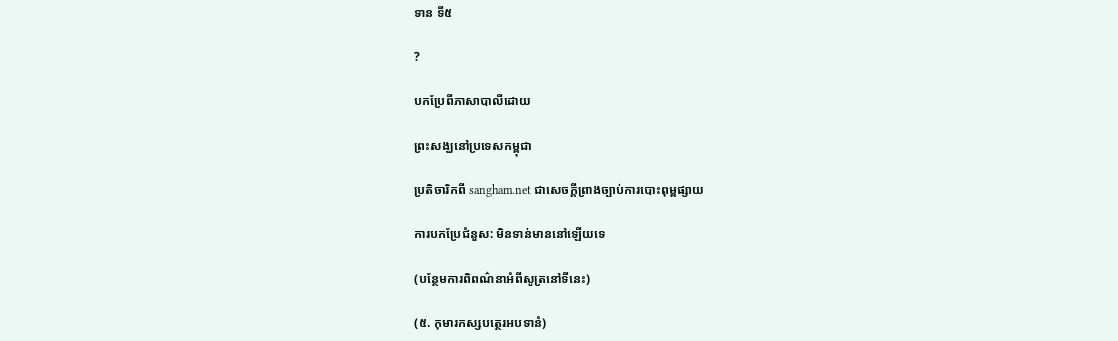ទាន ទី៥

?

បកប្រែពីភាសាបាលីដោយ

ព្រះសង្ឃនៅប្រទេសកម្ពុជា

ប្រតិចារិកពី sangham.net ជាសេចក្តីព្រាងច្បាប់ការបោះពុម្ពផ្សាយ

ការបកប្រែជំនួស: មិនទាន់មាននៅឡើយទេ

(បន្ថែមការពិពណ៌នាអំពីសូត្រនៅទីនេះ)

(៥. កុមារកស្សបត្ថេរអបទានំ)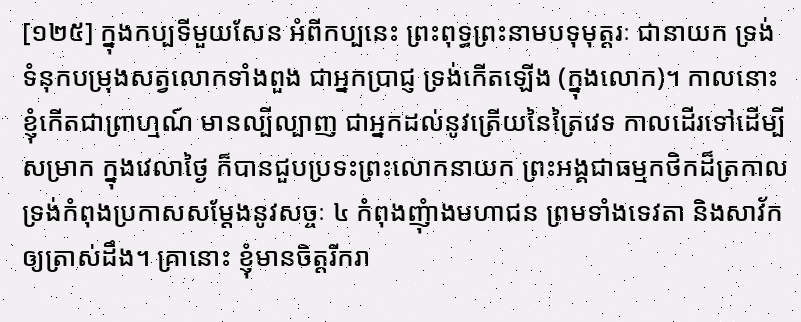[១២៥] ក្នុងកប្បទីមួយសែន អំពីកប្បនេះ ព្រះពុទ្ធព្រះនាមបទុមុត្តរៈ ជានាយក ទ្រង់ទំនុកបម្រុងសត្វលោកទាំងពួង ជាអ្នកប្រាជ្ញ ទ្រង់កើតឡើង (ក្នុងលោក)។ កាលនោះ ខ្ញុំកើតជាព្រាហ្មណ៍ មានល្បីល្បាញ ជាអ្នកដល់នូវត្រើយនៃត្រៃវេទ កាលដើរទៅដើម្បីសម្រាក ក្នុងវេលាថ្ងៃ ក៏បានជួបប្រទះព្រះលោកនាយក ព្រះអង្គជាធម្មកថិកដ៏ត្រកាល ទ្រង់កំពុងប្រកាសសម្តែងនូវសច្ចៈ ៤ កំពុងញុំាងមហាជន ព្រមទាំងទេវតា និងសាវ័កឲ្យត្រាស់ដឹង។ គ្រានោះ ខ្ញុំមានចិត្តរីករា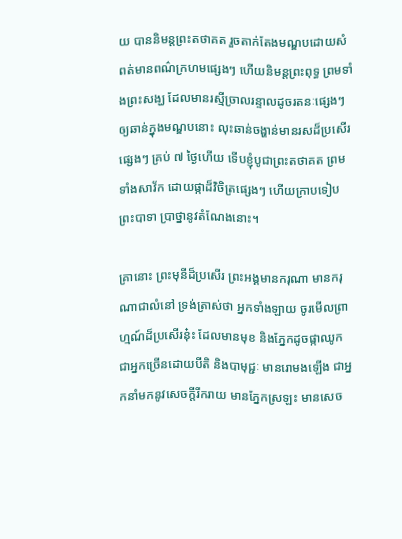យ បាននិមន្តព្រះតថាគត រួចតាក់តែងមណ្ឌបដោយសំពត់មានពណ៌ក្រហមផេ្សងៗ ហើយនិមន្តព្រះពុទ្ធ ព្រមទាំងព្រះសង្ឃ ដែលមានរស្មីច្រាលរន្ទាលដូចរតនៈផេ្សងៗ ឲ្យឆាន់ក្នុងមណ្ឌបនោះ លុះឆាន់ចង្ហាន់មានរសដ៏ប្រសើរផេ្សងៗ គ្រប់ ៧ ថ្ងៃហើយ ទើបខ្ញុំបូជាព្រះតថាគត ព្រមទាំងសាវ័ក ដោយផ្កាដ៏វិចិត្រផេ្សងៗ ហើយក្រាបទៀបព្រះបាទា ប្រាថ្នានូវតំណែងនោះ។

គ្រានោះ ព្រះមុនីដ៏ប្រសើរ ព្រះអង្គមានករុណា មានករុណាជាលំនៅ ទ្រង់ត្រាស់ថា អ្នកទាំងឡាយ ចូរមើលព្រាហ្មណ៍ដ៏ប្រសើរនុ៎ះ ដែលមានមុខ និងភ្នែកដូចផ្កាឈូក ជាអ្នកច្រើនដោយបីតិ និងបាមុជ្ជៈ មានរោមងឡើង ជាអ្នកនាំមកនូវសេចក្តីរីករាយ មានភ្នែកស្រឡះ មានសេច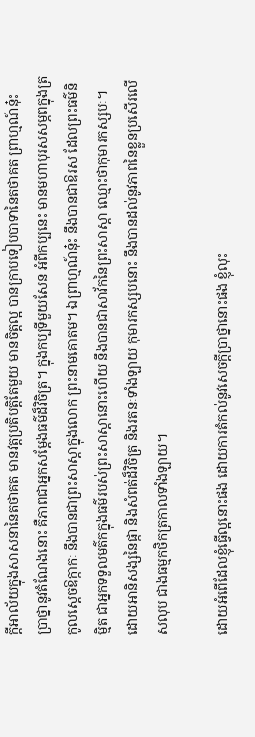ក្តីអាល័យក្នុងសាសនានៃតថាគត មានវត្តប្រតិបត្តិតែមួយ មានចិត្តល្អ បានក្រាបទៀបបាទានៃតថាគត ព្រាហ្មណ៍នុ៎ះ ប្រាថ្នានូវតំណែងនោះ គឺភាពជាអ្នកសម្តែងធម៌ដ៏វិចិត្រ។ ក្នុងកប្បទីមួយសែន អំពីកប្បនេះ មានមហាបុរសសម្ភពក្នុងត្រកូលស្តេចឱក្កាកៈ នឹងបានជាព្រះសាស្តាក្នុងលោក ព្រះនាមគោតម។ ឯព្រាហ្មណ៍នុ៎ះ នឹងបានជាឱរស ដែលព្រះធម៌និមិ្មត ជាអ្នកទទួលមត៌កក្នុងធម៌របស់ព្រះសាស្តានោះហើយ នឹងបានជាសាវ័កនៃព្រះសាស្តា ឈ្មោះថាកុមារកស្សបៈ។ ដោយអានិសង្សនៃផ្កា និងសំពត់ដ៏វិចិត្រ និងរតនៈទាំងឡាយ កុមារកស្សបនោះ នឹងបានដល់នូវភាពនៃខ្លួនប្រសើរលើសលុប ជាងធម្មកថិកត្រកាលទាំងឡាយ។

ដោយអំពើដែលខ្ញុំធ្វើល្អនោះផង ដោយការតំកល់នូវសេចក្តីប្រាថ្នានោះផង ខ្ញុំលុះ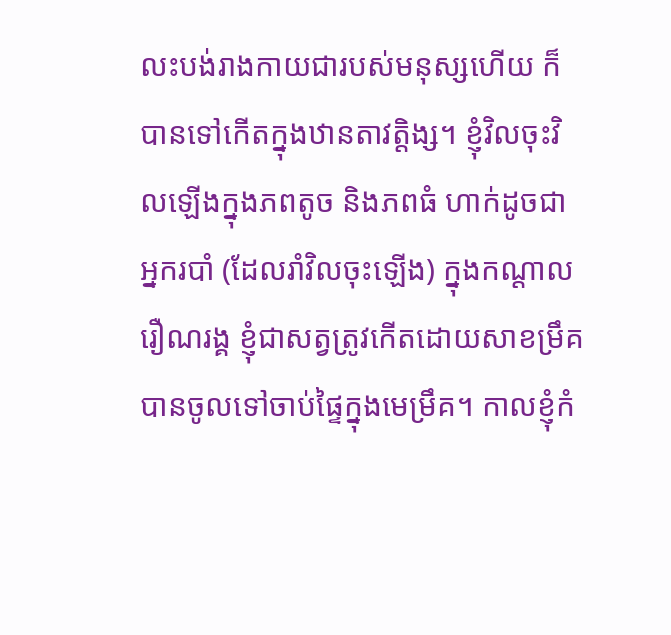លះបង់រាងកាយជារបស់មនុស្សហើយ ក៏បានទៅកើតក្នុងឋានតាវត្តិង្ស។ ខ្ញុំវិលចុះវិលឡើងក្នុងភពតូច និងភពធំ ហាក់ដូចជាអ្នករបាំ (ដែលរាំវិលចុះឡើង) ក្នុងកណ្តាលរឿណរង្គ ខ្ញុំជាសត្វត្រូវកើតដោយសាខម្រឹគ បានចូលទៅចាប់ផ្ទៃក្នុងមេម្រឹគ។ កាលខ្ញុំកំ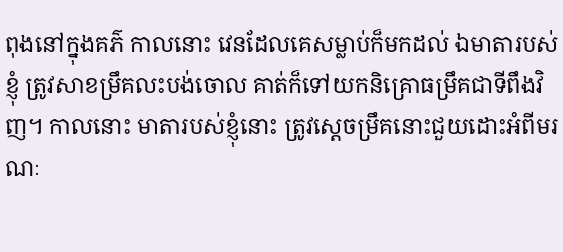ពុងនៅក្នុងគភ៌ កាលនោះ វេនដែលគេសម្លាប់ក៏មកដល់ ឯមាតារបស់ខ្ញុំ ត្រូវសាខម្រឹគលះបង់ចោល គាត់ក៏ទៅយកនិគ្រោធម្រឹគជាទីពឹងវិញ។ កាលនោះ មាតារបស់ខ្ញុំនោះ ត្រូវស្តេចម្រឹគនោះជួយដោះអំពីមរណៈ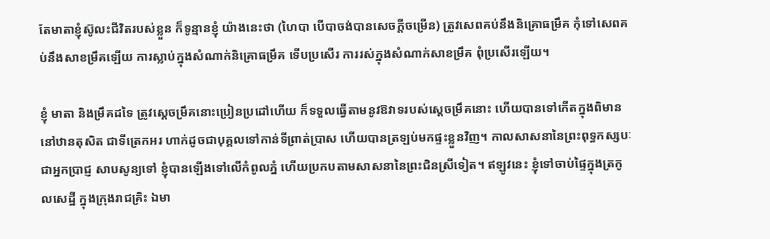តែមាតាខ្ញុំស៊ូលះជីវិតរបស់ខ្លួន ក៏ទូន្មានខ្ញុំ យ៉ាងនេះថា (ហៃបា បើបាចង់បានសេចក្តីចម្រើន) ត្រូវសេពគប់នឹងនិគ្រោធម្រឹគ កុំទៅសេពគប់នឹងសាខម្រឹគឡើយ ការស្លាប់ក្នុងសំណាក់និគ្រោធម្រឹគ ទើបប្រសើរ ការរស់ក្នុងសំណាក់សាខម្រឹគ ពុំប្រសើរឡើយ។

ខ្ញុំ មាតា និងម្រឹគដទៃ ត្រូវស្តេចម្រឹគនោះប្រៀនប្រដៅហើយ ក៏ទទួលធ្វើតាមនូវឱវាទរបស់ស្តេចម្រឹគនោះ ហើយបានទៅកើតក្នុងពិមាននៅឋានតុសិត ជាទីត្រេកអរ ហាក់ដូចជាបុគ្គលទៅកាន់ទីព្រាត់ប្រាស ហើយបានត្រឡប់មកផ្ទះខ្លួនវិញ។ កាលសាសនានៃព្រះពុទ្ធកស្សបៈជាអ្នកប្រាជ្ញ សាបសូន្យទៅ ខ្ញុំបានឡើងទៅលើកំពូលភ្នំ ហើយប្រកបតាមសាសនានៃព្រះជិនស្រីទៀត។ ឥឡូវនេះ ខ្ញុំទៅចាប់ផ្ទៃក្នុងត្រកូលសេដ្ឋី ក្នុងក្រុងរាជគ្រិះ ឯមា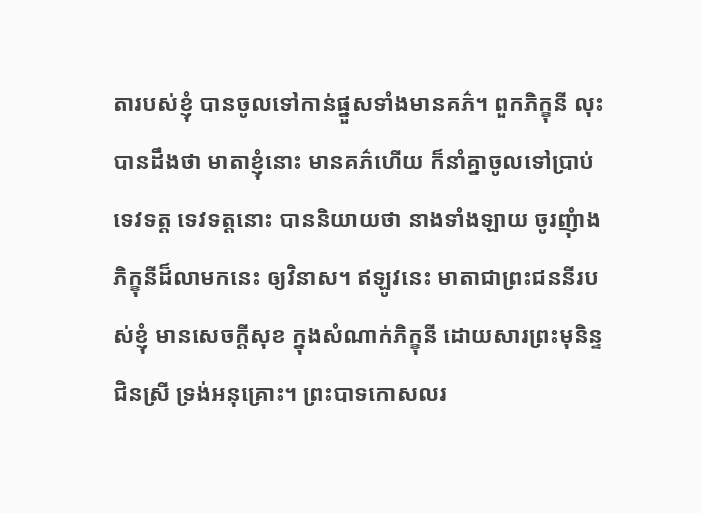តារបស់ខ្ញុំ បានចូលទៅកាន់ផ្នួសទាំងមានគភ៌។ ពួកភិក្ខុនី លុះបានដឹងថា មាតាខ្ញុំនោះ មានគភ៌ហើយ ក៏នាំគ្នាចូលទៅប្រាប់ទេវទត្ត ទេវទត្តនោះ បាននិយាយថា នាងទាំងឡាយ ចូរញុំាងភិក្ខុនីដ៏លាមកនេះ ឲ្យវិនាស។ ឥឡូវនេះ មាតាជាព្រះជននីរបស់ខ្ញុំ មានសេចក្តីសុខ ក្នុងសំណាក់ភិក្ខុនី ដោយសារព្រះមុនិន្ទជិនស្រី ទ្រង់អនុគ្រោះ។ ព្រះបាទកោសលរ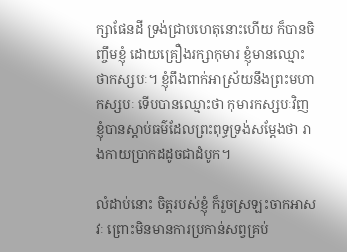ក្សាផែនដី ទ្រង់ជ្រាបហេតុនោះហើយ ក៏បានចិញ្ចឹមខ្ញុំ ដោយគ្រឿងរក្សាកុមារ ខ្ញុំមានឈ្មោះថាកស្សបៈ។ ខ្ញុំពឹងពាក់អាស្រ័យនឹងព្រះមហាកស្សបៈ ទើបបានឈ្មោះថា កុមារកស្សបៈវិញ ខ្ញុំបានស្តាប់ធម៌ដែលព្រះពុទ្ធទ្រង់សម្តែងថា រាងកាយប្រាកដដូចជាដំបូក។

លំដាប់នោះ ចិត្តរបស់ខ្ញុំ ក៏រួចស្រឡះចាកអាសវៈ ព្រោះមិនមានការប្រកាន់សព្វគ្រប់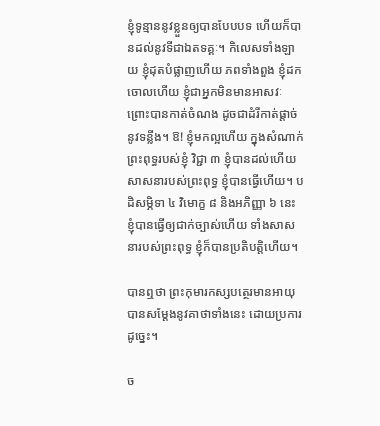ខ្ញុំទូន្មាននូវខ្លួនឲ្យបានបែបបទ ហើយក៏បានដល់នូវទីជាឯតទគ្គៈ។ កិលេសទាំងឡាយ ខ្ញុំដុតបំផ្លាញហើយ ភពទាំងពួង ខ្ញុំដកចោលហើយ ខ្ញុំជាអ្នកមិនមានអាសវៈ ព្រោះបានកាត់ចំណង ដូចជាដំរីកាត់ផ្តាច់នូវទន្លីង។ ឱ! ខ្ញុំមកល្អហើយ ក្នុងសំណាក់ព្រះពុទ្ធរបស់ខ្ញុំ វិជ្ជា ៣ ខ្ញុំបានដល់ហើយ សាសនារបស់ព្រះពុទ្ធ ខ្ញុំបានធ្វើហើយ។ បដិសម្ភិទា ៤ វិមោក្ខ ៨ និងអភិញ្ញា ៦ នេះ ខ្ញុំបានធ្វើឲ្យជាក់ច្បាស់ហើយ ទាំងសាសនារបស់ព្រះពុទ្ធ ខ្ញុំក៏បានប្រតិបត្តិហើយ។

បានឮថា ព្រះកុមារកស្សបត្ថេរមានអាយុ បានសម្តែងនូវគាថាទាំងនេះ ដោយប្រការដូច្នេះ។

ច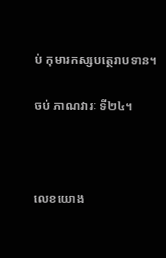ប់ កុមារកស្សបត្ថេរាបទាន។

ចប់ ភាណវារៈ ទី២៤។



លេខយោង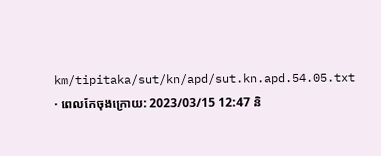km/tipitaka/sut/kn/apd/sut.kn.apd.54.05.txt · ពេលកែចុងក្រោយ: 2023/03/15 12:47 និ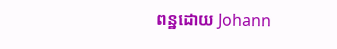ពន្ឋដោយ Johann